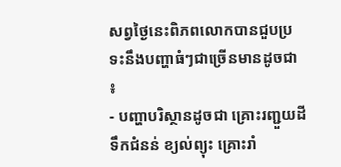សព្វថ្ងៃនេះពិភពលោកបានជួបប្រទះនឹងបញ្ហាធំៗជាច្រើនមានដូចជា ៖
- បញ្ហាបរិស្ថានដូចជា គ្រោះរញ្ជួយដី ទឹកជំនន់ ខ្យល់ព្យុះ គ្រោះរាំ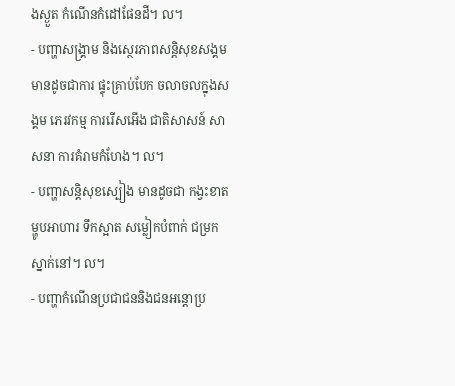ងស្ងួត កំណើនកំដៅផែនដី។ ល។
- បញ្ហាសង្រ្គាម និងស្ថេរភាពសន្ដិសុខសង្គម មានដូចជាការ ផ្ទុះគ្រាប់បែក ចលាចលក្នុងសង្គម ភេរវកម្ម ការរើសអើង ជាតិសាសន៍ សាសនា ការគំរាមកំហែង។ ល។
- បញ្ហាសន្ដិសុខស្បៀង មានដូចជា កង្វះខាតម្ហូបអាហារ ទឹកស្អាត សម្លៀកបំពាក់ ជម្រកស្នាក់នៅ។ ល។
- បញ្ហាកំណើនប្រជាជននិងជនអន្ដោប្រ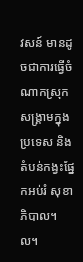វសន៍ មានដូចជាការធ្វើចំណាកស្រុក សង្រ្គាមក្នុងប្រទេស និងតំបន់កង្វះផ្នែកអប់រំ សុខាភិបាល។ ល។